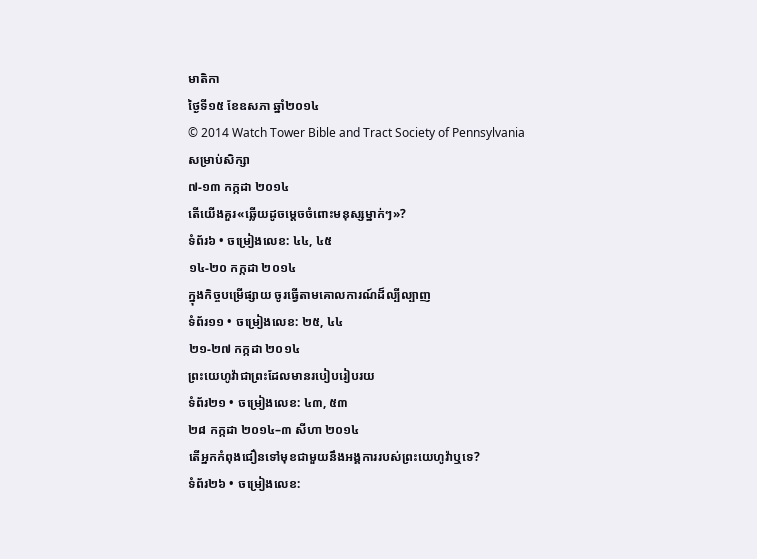មាតិកា
ថ្ងៃទី១៥ ខែឧសភា ឆ្នាំ២០១៤
© 2014 Watch Tower Bible and Tract Society of Pennsylvania
សម្រាប់សិក្សា
៧-១៣ កក្កដា ២០១៤
តើយើងគួរ«ឆ្លើយដូចម្ដេចចំពោះមនុស្សម្នាក់ៗ»?
ទំព័រ៦ • ចម្រៀងលេខ: ៤៤, ៤៥
១៤-២០ កក្កដា ២០១៤
ក្នុងកិច្ចបម្រើផ្សាយ ចូរធ្វើតាមគោលការណ៍ដ៏ល្បីល្បាញ
ទំព័រ១១ • ចម្រៀងលេខ: ២៥, ៤៤
២១-២៧ កក្កដា ២០១៤
ព្រះយេហូវ៉ាជាព្រះដែលមានរបៀបរៀបរយ
ទំព័រ២១ • ចម្រៀងលេខ: ៤៣, ៥៣
២៨ កក្កដា ២០១៤–៣ សីហា ២០១៤
តើអ្នកកំពុងជឿនទៅមុខជាមួយនឹងអង្គការរបស់ព្រះយេហូវ៉ាឬទេ?
ទំព័រ២៦ • ចម្រៀងលេខ: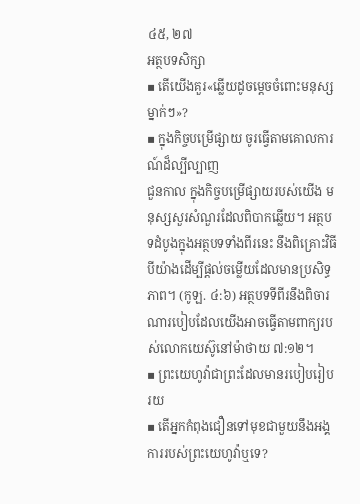៤៥, ២៧
អត្ថបទសិក្សា
▪ តើយើងគួរ«ឆ្លើយដូចម្ដេចចំពោះមនុស្សម្នាក់ៗ»?
▪ ក្នុងកិច្ចបម្រើផ្សាយ ចូរធ្វើតាមគោលការណ៍ដ៏ល្បីល្បាញ
ជួនកាល ក្នុងកិច្ចបម្រើផ្សាយរបស់យើង មនុស្សសួរសំណួរដែលពិបាកឆ្លើយ។ អត្ថបទដំបូងក្នុងអត្ថបទទាំងពីរនេះ នឹងពិគ្រោះវិធីបីយ៉ាងដើម្បីផ្ដល់ចម្លើយដែលមានប្រសិទ្ធភាព។ (កូឡ. ៤:៦) អត្ថបទទីពីរនឹងពិចារណារបៀបដែលយើងអាចធ្វើតាមពាក្យរបស់លោកយេស៊ូនៅម៉ាថាយ ៧:១២។
▪ ព្រះយេហូវ៉ាជាព្រះដែលមានរបៀបរៀបរយ
▪ តើអ្នកកំពុងជឿនទៅមុខជាមួយនឹងអង្គការរបស់ព្រះយេហូវ៉ាឬទេ?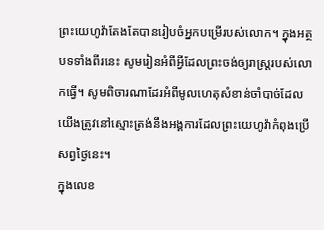ព្រះយេហូវ៉ាតែងតែបានរៀបចំអ្នកបម្រើរបស់លោក។ ក្នុងអត្ថបទទាំងពីរនេះ សូមរៀនអំពីអ្វីដែលព្រះចង់ឲ្យរាស្ត្ររបស់លោកធ្វើ។ សូមពិចារណាដែរអំពីមូលហេតុសំខាន់ចាំបាច់ដែលយើងត្រូវនៅស្មោះត្រង់នឹងអង្គការដែលព្រះយេហូវ៉ាកំពុងប្រើសព្វថ្ងៃនេះ។
ក្នុងលេខ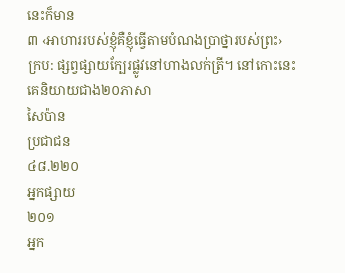នេះក៏មាន
៣ ‹អាហាររបស់ខ្ញុំគឺខ្ញុំធ្វើតាមបំណងប្រាថ្នារបស់ព្រះ›
ក្រប: ផ្សព្វផ្សាយក្បែរផ្លូវនៅហាងលក់ត្រី។ នៅកោះនេះ គេនិយាយជាង២០ភាសា
សៃប៉ាន
ប្រជាជន
៤៨.២២០
អ្នកផ្សាយ
២០១
អ្នក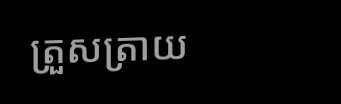ត្រួសត្រាយ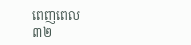ពេញពេល
៣២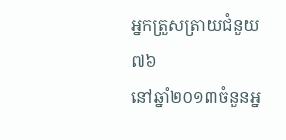អ្នកត្រួសត្រាយជំនួយ
៧៦
នៅឆ្នាំ២០១៣ចំនួនអ្ន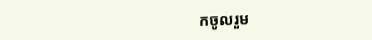កចូលរួម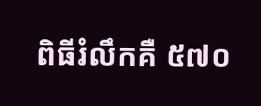ពិធីរំលឹកគឺ ៥៧០